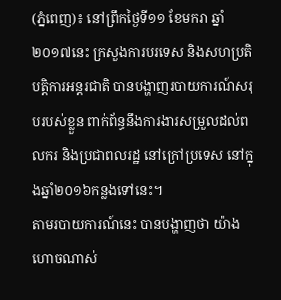(ភ្នំពេញ)៖ នៅព្រឹកថ្ងៃទី១១ ខែមករា ឆ្នាំ២០១៧នេះ ក្រសួងការបរទេស និងសហប្រតិបត្តិការអន្តរជាតិ បានបង្ហាញរបាយការណ៍សរុបរបស់ខ្លួន ពាក់ព័ន្ធនឹងការងារសម្រួលដល់ពលករ និងប្រជាពលរដ្ឋ នៅក្រៅប្រទេស នៅក្នុងឆ្នាំ២០១៦កន្លងទៅនេះ។
តាមរបាយការណ៍នេះ បានបង្ហាញថា យ៉ាងហោចណាស់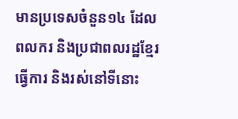មានប្រទេសចំនួន១៤ ដែលពលករ និងប្រជាពលរដ្ឋខ្មែរ ធ្វើការ និងរស់នៅទីនោះ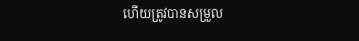ហើយត្រូវបានសម្រួល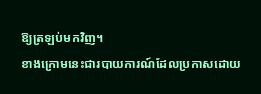ឱ្យត្រឡប់មកវិញ។
ខាងក្រោមនេះជារបាយការណ៍ដែលប្រកាសដោយ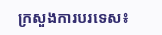ក្រសួងការបរទេស៖